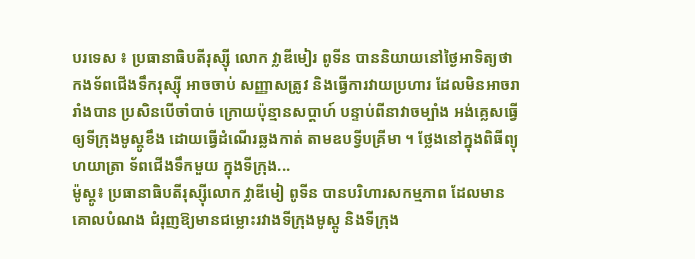បរទេស ៖ ប្រធានាធិបតីរុស្ស៊ី លោក វ្លាឌីមៀរ ពូទីន បាននិយាយនៅថ្ងៃអាទិត្យថា កងទ័ពជើងទឹករុស្ស៊ី អាចចាប់ សញ្ញាសត្រូវ និងធ្វើការវាយប្រហារ ដែលមិនអាចរារាំងបាន ប្រសិនបើចាំបាច់ ក្រោយប៉ុន្មានសប្ដាហ៍ បន្ទាប់ពីនាវាចម្បាំង អង់គ្លេសធ្វើឲ្យទីក្រុងមូស្គូខឹង ដោយធ្វើដំណើរឆ្លងកាត់ តាមឧបទ្វីបគ្រីមា ។ ថ្លែងនៅក្នុងពិធីព្យុហយាត្រា ទ័ពជើងទឹកមួយ ក្នុងទីក្រុង...
ម៉ូស្គូ៖ ប្រធានាធិបតីរុស្ស៊ីលោក វ្លាឌីមៀ ពូទីន បានបរិហារសកម្មភាព ដែលមានគោលបំណង ជំរុញឱ្យមានជម្លោះរវាងទីក្រុងមូស្គូ និងទីក្រុង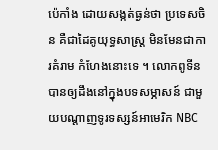ប៉េកាំង ដោយសង្កត់ធ្ងន់ថា ប្រទេសចិន គឺជាដៃគូយុទ្ធសាស្ត្រ មិនមែនជាការគំរាម កំហែងនោះទេ ។ លោកពូទីន បានឲ្យដឹងនៅក្នុងបទសម្ភាសន៍ ជាមួយបណ្តាញទូរទស្សន៍អាមេរិក NBC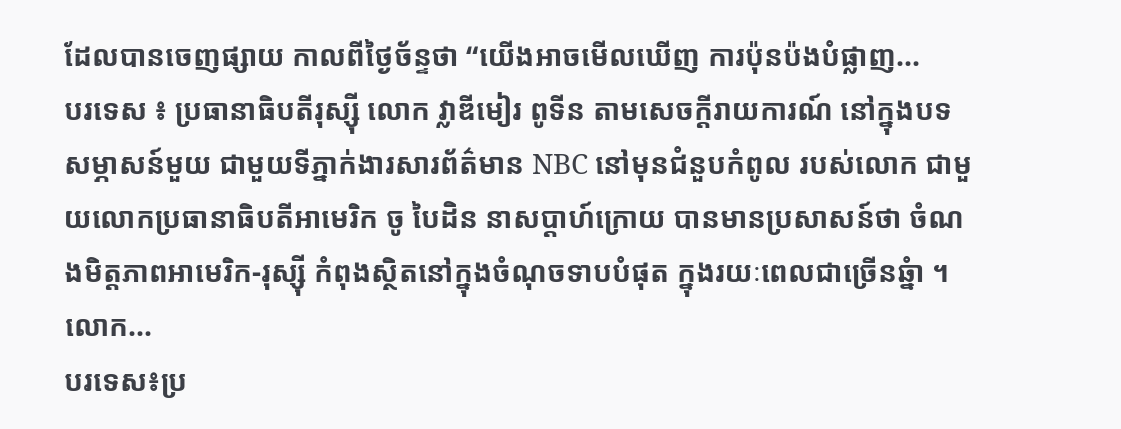ដែលបានចេញផ្សាយ កាលពីថ្ងៃច័ន្ទថា “យើងអាចមើលឃើញ ការប៉ុនប៉ងបំផ្លាញ...
បរទេស ៖ ប្រធានាធិបតីរុស្ស៊ី លោក វ្លាឌីមៀរ ពូទីន តាមសេចក្តីរាយការណ៍ នៅក្នុងបទសម្ភាសន៍មួយ ជាមួយទីភ្នាក់ងារសារព័ត៌មាន NBC នៅមុនជំនួបកំពូល របស់លោក ជាមួយលោកប្រធានាធិបតីអាមេរិក ចូ បៃដិន នាសប្ដាហ៍ក្រោយ បានមានប្រសាសន៍ថា ចំណងមិត្តភាពអាមេរិក-រុស្ស៊ី កំពុងស្ថិតនៅក្នុងចំណុចទាបបំផុត ក្នុងរយៈពេលជាច្រើនឆ្នំា ។ លោក...
បរទេស៖ប្រ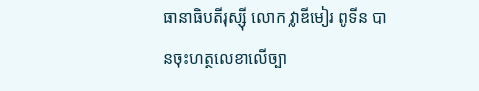ធានាធិបតីរុស្ស៊ី លោក វ្លាឌីមៀរ ពូទីន បានចុះហត្ថលេខាលើច្បា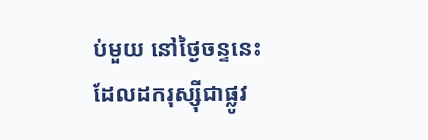ប់មួយ នៅថ្ងៃចន្ទនេះ ដែលដករុស្ស៊ីជាផ្លូវ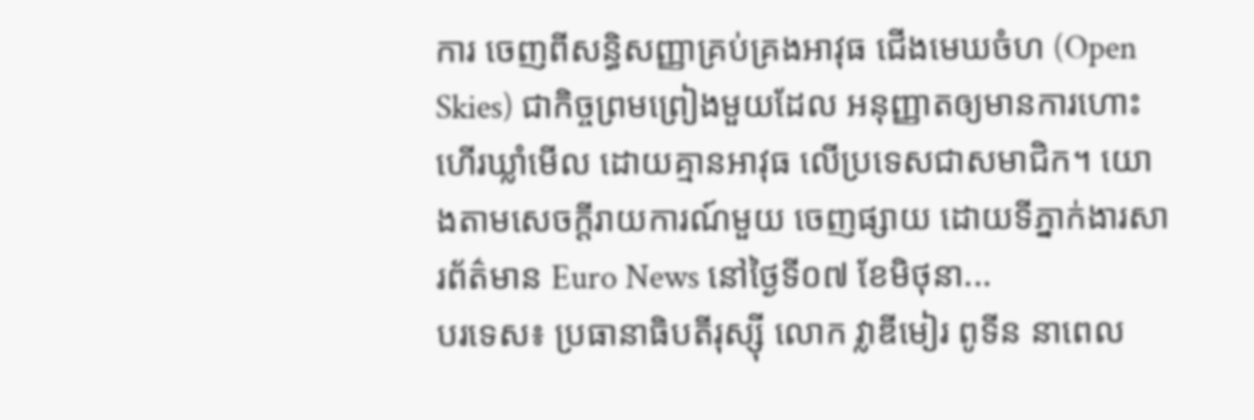ការ ចេញពីសន្ធិសញ្ញាគ្រប់គ្រងអាវុធ ជើងមេឃចំហ (Open Skies) ជាកិច្ចព្រមព្រៀងមួយដែល អនុញ្ញាតឲ្យមានការហោះហើរឃ្លាំមើល ដោយគ្មានអាវុធ លើប្រទេសជាសមាជិក។ យោងតាមសេចក្តីរាយការណ៍មួយ ចេញផ្សាយ ដោយទីភ្នាក់ងារសារព័ត៌មាន Euro News នៅថ្ងៃទី០៧ ខែមិថុនា...
បរទេស៖ ប្រធានាធិបតីរុស្ស៊ី លោក វ្លាឌីមៀរ ពូទីន នាពេល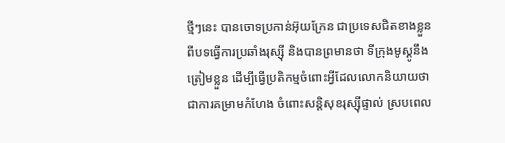ថ្មីៗនេះ បានចោទប្រកាន់អ៊ុយក្រែន ជាប្រទេសជិតខាងខ្លួន ពីបទធ្វើការប្រឆាំងរុស្ស៊ី និងបានព្រមានថា ទីក្រុងមូស្គូនឹងត្រៀមខ្លួន ដើម្បីធ្វើប្រតិកម្មចំពោះអ្វីដែលលោកនិយាយថា ជាការគម្រាមកំហែង ចំពោះសន្តិសុខរុស្ស៊ីផ្ទាល់ ស្របពេល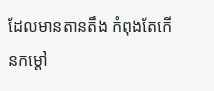ដែលមានតានតឹង កំពុងតែកើនកម្តៅ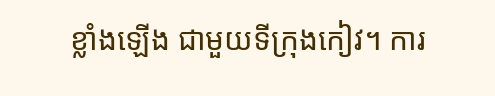ខ្លាំងឡើង ជាមួយទីក្រុងកៀវ។ ការ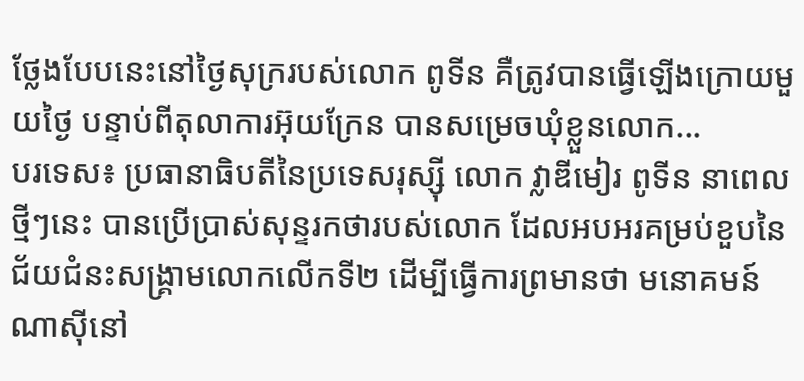ថ្លែងបែបនេះនៅថ្ងៃសុក្ររបស់លោក ពូទីន គឺត្រូវបានធ្វើឡើងក្រោយមួយថ្ងៃ បន្ទាប់ពីតុលាការអ៊ុយក្រែន បានសម្រេចឃុំខ្លួនលោក...
បរទេស៖ ប្រធានាធិបតីនៃប្រទេសរុស្ស៊ី លោក វ្លាឌីមៀរ ពូទីន នាពេលថ្មីៗនេះ បានប្រើប្រាស់សុន្ទរកថារបស់លោក ដែលអបអរគម្រប់ខួបនៃ ជ័យជំនះសង្គ្រាមលោកលើកទី២ ដើម្បីធ្វើការព្រមានថា មនោគមន៍ណាស៊ីនៅ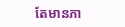តែមានភា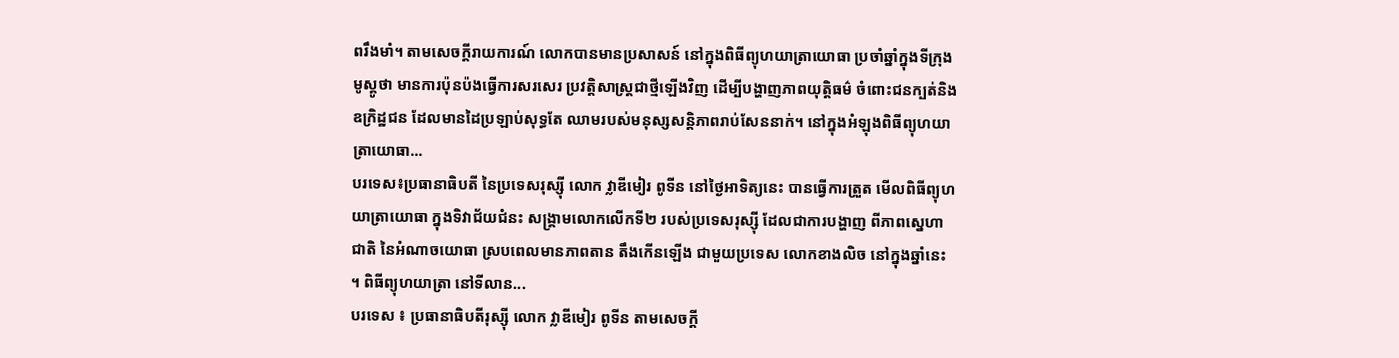ពរឹងមាំ។ តាមសេចក្តីរាយការណ៍ លោកបានមានប្រសាសន៍ នៅក្នុងពិធីព្យុហយាត្រាយោធា ប្រចាំឆ្នាំក្នុងទីក្រុងមូស្គូថា មានការប៉ុនប៉ងធ្វើការសរសេរ ប្រវត្តិសាស្ត្រជាថ្មីឡើងវិញ ដើម្បីបង្ហាញភាពយុត្តិធម៌ ចំពោះជនក្បត់និងឧក្រិដ្ឋជន ដែលមានដៃប្រឡាប់សុទ្ធតែ ឈាមរបស់មនុស្សសន្តិភាពរាប់សែននាក់។ នៅក្នុងអំឡុងពិធីព្យុហយាត្រាយោធា...
បរទេស៖ប្រធានាធិបតី នៃប្រទេសរុស្ស៊ី លោក វ្លាឌីមៀរ ពូទីន នៅថ្ងៃអាទិត្យនេះ បានធ្វើការត្រួត មើលពិធីព្យុហយាត្រាយោធា ក្នុងទិវាជ័យជំនះ សង្គ្រាមលោកលើកទី២ របស់ប្រទេសរុស្ស៊ី ដែលជាការបង្ហាញ ពីភាពស្នេហាជាតិ នៃអំណាចយោធា ស្របពេលមានភាពតាន តឹងកើនឡើង ជាមួយប្រទេស លោកខាងលិច នៅក្នុងឆ្នាំនេះ ។ ពិធីព្យុហយាត្រា នៅទីលាន...
បរទេស ៖ ប្រធានាធិបតីរុស្ស៊ី លោក វ្លាឌីមៀរ ពូទីន តាមសេចក្តី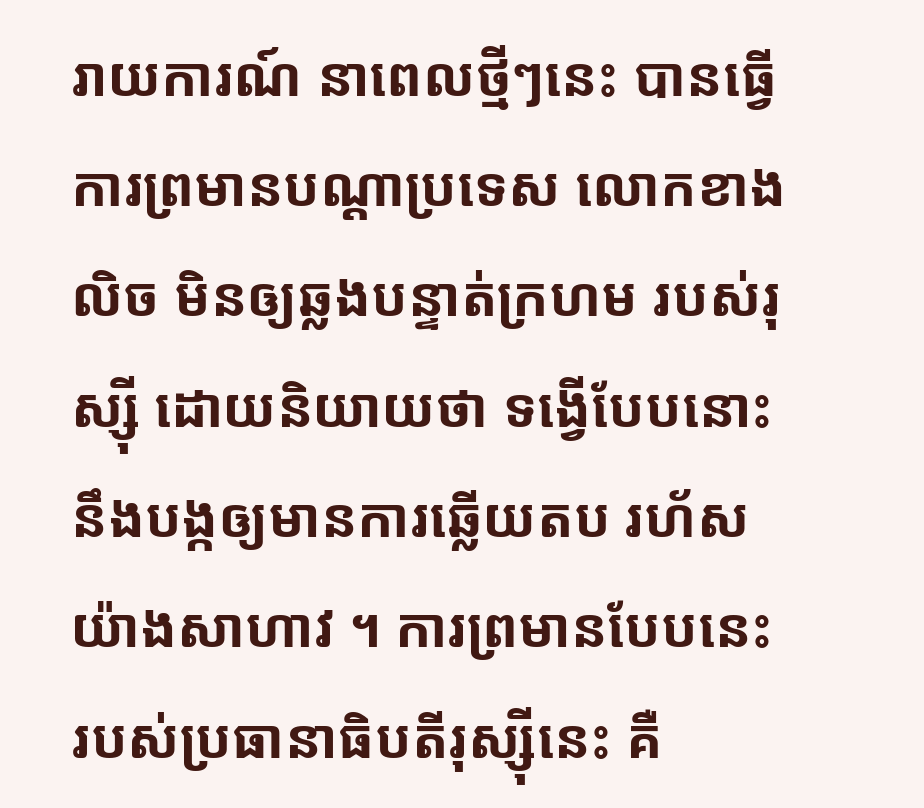រាយការណ៍ នាពេលថ្មីៗនេះ បានធ្វើការព្រមានបណ្ដាប្រទេស លោកខាងលិច មិនឲ្យឆ្លងបន្ទាត់ក្រហម របស់រុស្ស៊ី ដោយនិយាយថា ទង្វើបែបនោះ នឹងបង្កឲ្យមានការឆ្លើយតប រហ័សយ៉ាងសាហាវ ។ ការព្រមានបែបនេះ របស់ប្រធានាធិបតីរុស្ស៊ីនេះ គឺ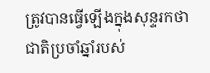ត្រូវបានធ្វើឡើងក្នុងសុន្ទរកថា ជាតិប្រចាំឆ្នាំរបស់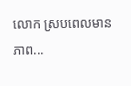លោក ស្របពេលមានភាព...